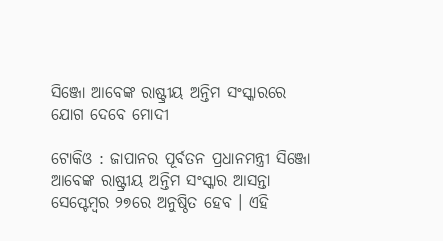ସିଞ୍ଜୋ ଆବେଙ୍କ ରାଷ୍ଟ୍ରୀୟ ଅନ୍ତିମ ସଂସ୍କାରରେ ଯୋଗ ଦେବେ ମୋଦୀ

ଟୋକିଓ : ଜାପାନର ପୂର୍ବତନ ପ୍ରଧାନମନ୍ତ୍ରୀ ସିଞ୍ଜୋ ଆବେଙ୍କ ରାଷ୍ଟ୍ରୀୟ ଅନ୍ତିମ ସଂସ୍କାର ଆସନ୍ତା ସେପ୍ଟେମ୍ବର ୨୭ରେ ଅନୁଷ୍ଠିତ ହେବ । ଏହି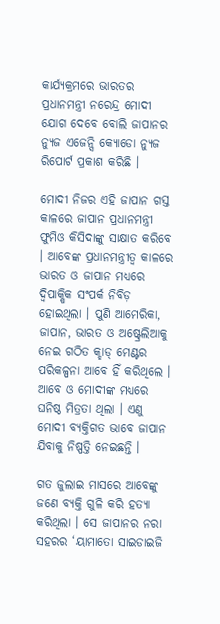କାର୍ଯ୍ୟକ୍ରମରେ ଭାରତର ପ୍ରଧାନମନ୍ତ୍ରୀ ନରେନ୍ଦ୍ର ମୋଦୀ ଯୋଗ ଦେବେ ବୋଲି ଜାପାନର ନ୍ୟୁଜ ଏଜେନ୍ସି କ୍ୟୋଡୋ ନ୍ୟୁଜ ରିପୋର୍ଟ ପ୍ରକାଶ କରିଛି ।

ମୋଦୀ ନିଜର ଏହି ଜାପାନ ଗସ୍ତ କାଳରେ ଜାପାନ ପ୍ରଧାନମନ୍ତ୍ରୀ ଫୁମିଓ କିସିଦାଙ୍କୁ ସାକ୍ଷାତ କରିବେ । ଆବେଙ୍କ ପ୍ରଧାନମନ୍ତ୍ରୀତ୍ବ କାଳରେ ଭାରତ ଓ ଜାପାନ ମଧ୍ୟରେ ଦ୍ବିପାକ୍ଷିକ ସଂପର୍କ ନିବିଡ଼ ହୋଇଥିଲା । ପୁଣି ଆମେରିକା, ଜାପାନ, ଭାରତ ଓ ଅଷ୍ଟ୍ରେଲିଆକୁ ନେଇ ଗଠିତ କ୍ହାଡ୍ ମେଣ୍ଟର ପରିକଳ୍ପନା ଆବେ ହିଁ କରିଥିଲେ । ଆବେ ଓ ମୋଦୀଙ୍କ ମଧ୍ୟରେ ଘନିଷ୍ଠ ମିତ୍ରତା ଥିଲା । ଏଣୁ ମୋଦୀ ବ୍ୟକ୍ତିଗତ ଭାବେ ଜାପାନ ଯିବାକୁ ନିଷ୍ପତ୍ତି ନେଇଛନ୍ତି ।

ଗତ ଜୁଲାଇ ମାସରେ ଆବେଙ୍କୁ ଜଣେ ବ୍ୟକ୍ତି ଗୁଳି କରି ହତ୍ୟା କରିଥିଲା । ସେ ଜାପ‌ାନର ନରା ସହରର ‘ୟାମାତୋ ସାଇଡାଇଜି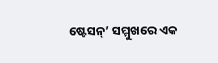ଷ୍ଟେସନ୍‌’ ସମ୍ମୁଖରେ ଏକ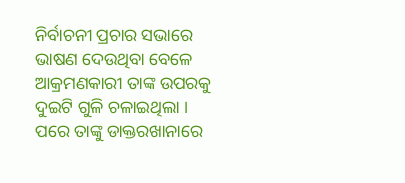ନିର୍ବାଚନୀ ପ୍ରଚାର ସଭାରେ ଭାଷଣ ଦେଉଥିବା ବେଳେ ଆକ୍ରମଣକାରୀ ତାଙ୍କ ଉପରକୁ ଦୁଇଟି ଗୁଳି ଚଳାଇଥିଲା । ପରେ ତାଙ୍କୁ ଡାକ୍ତରଖାନାରେ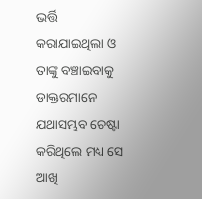ଭର୍ତ୍ତି କରାଯାଇଥିଲା ଓ ତାଙ୍କୁ ବଞ୍ଚାଇବାକୁ ଡାକ୍ତରମାନେ ଯଥାସମ୍ଭବ ଚେଷ୍ଟା କରିଥିଲେ ମଧ୍ୟ ସେ ଆଖି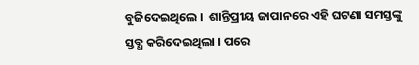ବୁଜିଦେଇଥିଲେ ।  ଶାନ୍ତିପ୍ରୀୟ ଜାପାନରେ ଏହି ଘଟଣା ସମସ୍ତଙ୍କୁ ସ୍ତବ୍ଧ କରିଦେଇଥିଲା । ପରେ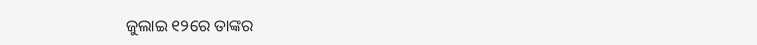ଜୁଲାଇ ୧୨ରେ ତାଙ୍କର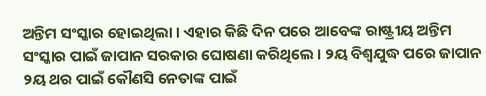ଅନ୍ତିମ ସଂସ୍କାର ହୋଇଥିଲା । ଏହାର କିଛି ଦିନ ପରେ ଆବେଙ୍କ ରାଷ୍ଟ୍ରୀୟ ଅନ୍ତିମ ସଂସ୍କାର ପାଇଁ ଜାପାନ ସରକାର ଘୋଷଣା କରିଥିଲେ । ୨ୟ ବିଶ୍ବଯୁଦ୍ଧ ପରେ ଜାପାନ ୨ୟ ଥର ପାଇଁ କୌଣସି ନେତାଙ୍କ ପାଇଁ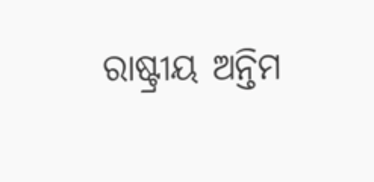ରାଷ୍ଟ୍ରୀୟ ଅନ୍ତିମ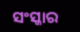ସଂସ୍କାର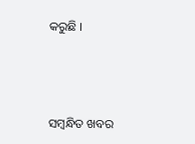କରୁଛି ।



ସମ୍ବନ୍ଧିତ ଖବର